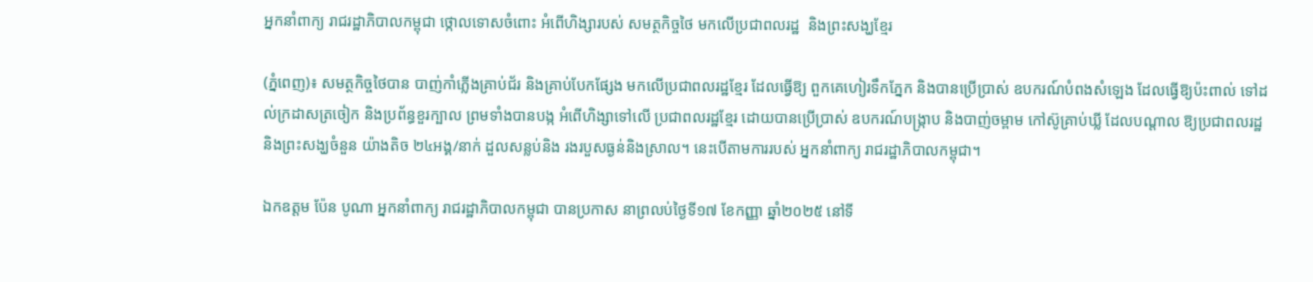អ្នកនាំពាក្យ រាជរដ្ឋាភិបាលកម្ពុជា ថ្កោលទោសចំពោះ អំពើហិង្សារបស់ សមត្ថកិច្ចថៃ មកលើប្រជាពលរដ្ឋ  និងព្រះសង្ឃខ្មែរ

(ភ្នំពេញ)៖ សមត្ថកិច្ចថៃបាន បាញ់កាំភ្លើងគ្រាប់ជ័រ និងគ្រាប់បែកផ្សែង មកលើប្រជាពលរដ្ឋខ្មែរ ដែលធ្វើឱ្យ ពួកគេហៀរទឹកភ្នែក និងបានប្រើប្រាស់ ឧបករណ៍បំពងសំឡេង ដែលធ្វើឱ្យប៉ះពាល់ ទៅដល់ក្រដាសត្រចៀក និងប្រព័ន្ធខួរក្បាល ព្រមទាំងបានបង្ក អំពើហិង្សាទៅលើ ប្រជាពលរដ្ឋខ្មែរ ដោយបានប្រើប្រាស់ ឧបករណ៍បង្រ្កាប និងបាញ់ចម្ពាម កៅស៊ូគ្រាប់ឃ្លី ដែលបណ្ដាល ឱ្យប្រជាពលរដ្ឋ និងព្រះសង្ឃចំនួន យ៉ាងតិច ២៤អង្គ/នាក់ ដួលសន្លប់និង រងរបួសធ្ងន់និងស្រាល។ នេះបើតាមការរបស់ អ្នកនាំពាក្យ រាជរដ្ឋាភិបាលកម្ពុជា។

ឯកឧត្តម ប៉ែន បូណា អ្នកនាំពាក្យ រាជរដ្ឋាភិបាលកម្ពុជា បានប្រកាស នាព្រលប់ថ្ងៃទី១៧ ខែកញ្ញា ឆ្នាំ២០២៥ នៅទី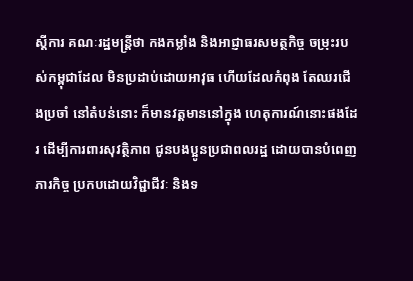ស្តីការ គណៈរដ្ឋមន្ត្រីថា កងកម្លាំង និងអាជ្ញាធរសមត្ថកិច្ច ចម្រុះរបស់កម្ពុជាដែល មិនប្រដាប់ដោយអាវុធ ហើយដែលកំពុង តែឈរជើងប្រចាំ នៅតំបន់នោះ ក៏មានវត្តមាននៅក្នុង ហេតុការណ៍នោះផងដែរ ដើម្បីការពារសុវត្ថិភាព ជូនបងប្អូនប្រជាពលរដ្ឋ ដោយបានបំពេញភារកិច្ច ប្រកបដោយវិជ្ជាជីវៈ និងទ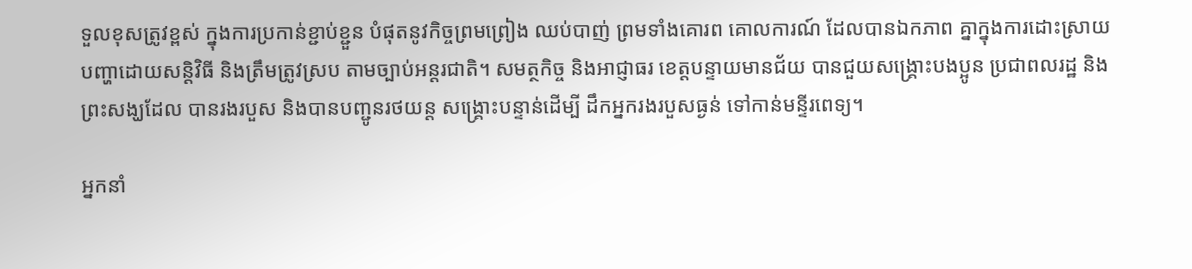ទួលខុសត្រូវខ្ពស់ ក្នុងការប្រកាន់ខ្ជាប់ខ្ជួន បំផុតនូវកិច្ចព្រមព្រៀង ឈប់បាញ់ ព្រមទាំងគោរព គោលការណ៍ ដែលបានឯកភាព គ្នាក្នុងការដោះស្រាយ បញ្ហាដោយសន្តិវិធី និងត្រឹមត្រូវស្រប តាមច្បាប់អន្តរជាតិ។ សមត្ថកិច្ច និងអាជ្ញាធរ ខេត្តបន្ទាយមានជ័យ បានជួយសង្រ្គោះបងប្អូន ប្រជាពលរដ្ឋ និងព្រះសង្ឃដែល បានរងរបួស និងបានបញ្ជូនរថយន្ត សង្រ្គោះបន្ទាន់ដើម្បី ដឹកអ្នករងរបួសធ្ងន់ ទៅកាន់មន្ទីរពេទ្យ។

អ្នកនាំ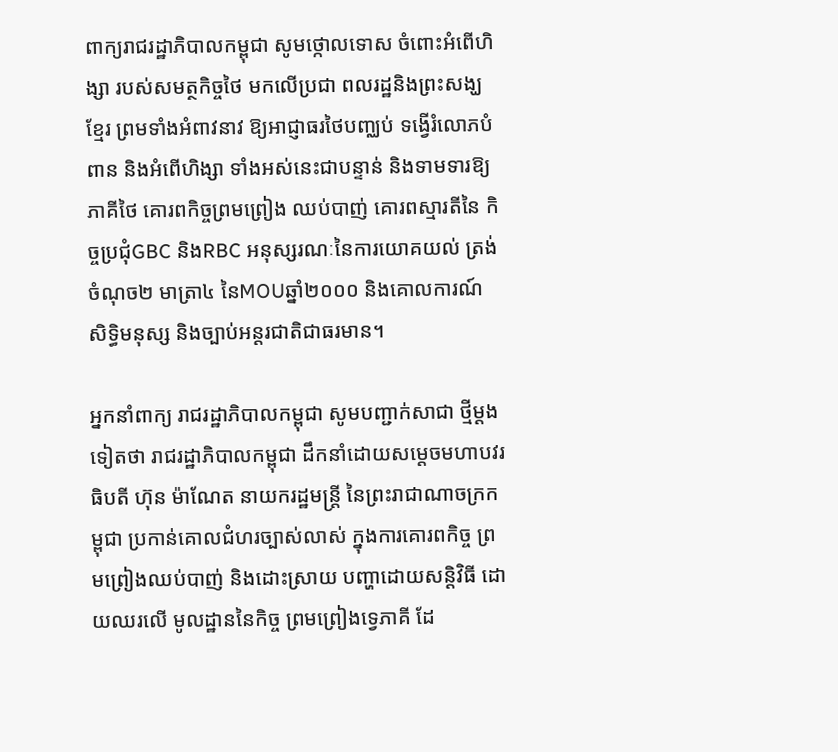ពាក្យរាជរដ្ឋាភិបាលកម្ពុជា សូមថ្កោលទោស ចំពោះអំពើហិង្សា របស់សមត្ថកិច្ចថៃ មកលើប្រជា ពលរដ្ឋនិងព្រះសង្ឃខ្មែរ ព្រមទាំងអំពាវនាវ ឱ្យអាជ្ញាធរថៃបញ្ឈប់ ទង្វើរំលោភបំពាន និងអំពើហិង្សា ទាំងអស់នេះជាបន្ទាន់ និងទាមទារឱ្យភាគីថៃ គោរពកិច្ចព្រមព្រៀង ឈប់បាញ់ គោរពស្មារតីនៃ កិច្ចប្រជុំGBC និងRBC អនុស្សរណៈនៃការយោគយល់ ត្រង់ចំណុច២ មាត្រា៤ នៃMOUឆ្នាំ២០០០ និងគោលការណ៍ សិទ្ធិមនុស្ស និងច្បាប់អន្តរជាតិជាធរមាន។

អ្នកនាំពាក្យ រាជរដ្ឋាភិបាលកម្ពុជា សូមបញ្ជាក់សាជា ថ្មីម្ដងទៀតថា រាជរដ្ឋាភិបាលកម្ពុជា ដឹកនាំដោយសម្ដេចមហាបវរធិបតី ហ៊ុន ម៉ាណែត នាយករដ្ឋមន្ត្រី នៃព្រះរាជាណាចក្រកម្ពុជា ប្រកាន់គោលជំហរច្បាស់លាស់ ក្នុងការគោរពកិច្ច ព្រមព្រៀងឈប់បាញ់ និងដោះស្រាយ បញ្ហាដោយសន្តិវិធី ដោយឈរលើ មូលដ្ឋាននៃកិច្ច ព្រមព្រៀងទ្វេភាគី ដែ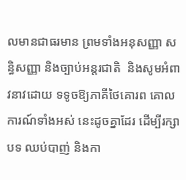លមានជាធរមាន ព្រមទាំងអនុសញ្ញា សន្ធិសញ្ញា និងច្បាប់អន្តរជាតិ  និងសូមអំពាវនាវដោយ ទទូចឱ្យភាគីថៃគោរព គោលការណ៍ទាំងអស់ នេះដូចគ្នាដែរ ដើម្បីរក្សាបទ ឈប់បាញ់ និងកា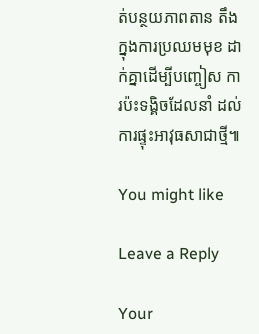ត់បន្ថយភាពតាន តឹងក្នុងការប្រឈមមុខ ដាក់គ្នាដើម្បីបញ្ចៀស ការប៉ះទង្គិចដែលនាំ ដល់ការផ្ទុះអាវុធសាជាថ្មី៕

You might like

Leave a Reply

Your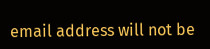email address will not be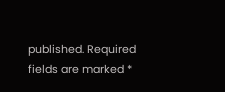published. Required fields are marked *